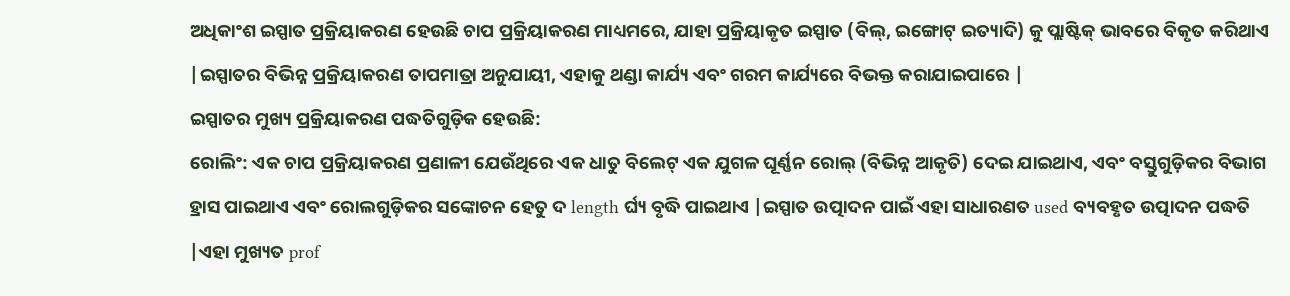ଅଧିକାଂଶ ଇସ୍ପାତ ପ୍ରକ୍ରିୟାକରଣ ହେଉଛି ଚାପ ପ୍ରକ୍ରିୟାକରଣ ମାଧ୍ୟମରେ, ଯାହା ପ୍ରକ୍ରିୟାକୃତ ଇସ୍ପାତ (ବିଲ୍, ଇଙ୍ଗୋଟ୍ ଇତ୍ୟାଦି) କୁ ପ୍ଲାଷ୍ଟିକ୍ ଭାବରେ ବିକୃତ କରିଥାଏ |ଇସ୍ପାତର ବିଭିନ୍ନ ପ୍ରକ୍ରିୟାକରଣ ତାପମାତ୍ରା ଅନୁଯାୟୀ, ଏହାକୁ ଥଣ୍ଡା କାର୍ଯ୍ୟ ଏବଂ ଗରମ କାର୍ଯ୍ୟରେ ବିଭକ୍ତ କରାଯାଇପାରେ |
ଇସ୍ପାତର ମୁଖ୍ୟ ପ୍ରକ୍ରିୟାକରଣ ପଦ୍ଧତିଗୁଡ଼ିକ ହେଉଛି:
ରୋଲିଂ: ଏକ ଚାପ ପ୍ରକ୍ରିୟାକରଣ ପ୍ରଣାଳୀ ଯେଉଁଥିରେ ଏକ ଧାତୁ ବିଲେଟ୍ ଏକ ଯୁଗଳ ଘୂର୍ଣ୍ଣନ ରୋଲ୍ (ବିଭିନ୍ନ ଆକୃତି) ଦେଇ ଯାଇଥାଏ, ଏବଂ ବସ୍ତୁଗୁଡ଼ିକର ବିଭାଗ ହ୍ରାସ ପାଇଥାଏ ଏବଂ ରୋଲଗୁଡ଼ିକର ସଙ୍କୋଚନ ହେତୁ ଦ length ର୍ଘ୍ୟ ବୃଦ୍ଧି ପାଇଥାଏ |ଇସ୍ପାତ ଉତ୍ପାଦନ ପାଇଁ ଏହା ସାଧାରଣତ used ବ୍ୟବହୃତ ଉତ୍ପାଦନ ପଦ୍ଧତି |ଏହା ମୁଖ୍ୟତ prof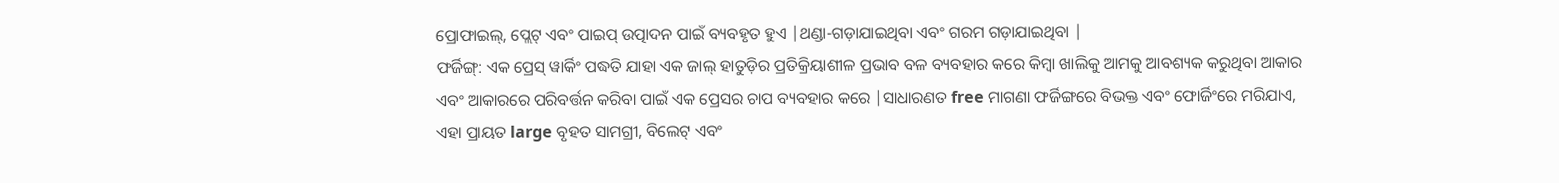ପ୍ରୋଫାଇଲ୍, ପ୍ଲେଟ୍ ଏବଂ ପାଇପ୍ ଉତ୍ପାଦନ ପାଇଁ ବ୍ୟବହୃତ ହୁଏ |ଥଣ୍ଡା-ଗଡ଼ାଯାଇଥିବା ଏବଂ ଗରମ ଗଡ଼ାଯାଇଥିବା |
ଫର୍ଜିଙ୍ଗ୍: ଏକ ପ୍ରେସ୍ ୱାର୍କିଂ ପଦ୍ଧତି ଯାହା ଏକ ଜାଲ୍ ହାତୁଡ଼ିର ପ୍ରତିକ୍ରିୟାଶୀଳ ପ୍ରଭାବ ବଳ ବ୍ୟବହାର କରେ କିମ୍ବା ଖାଲିକୁ ଆମକୁ ଆବଶ୍ୟକ କରୁଥିବା ଆକାର ଏବଂ ଆକାରରେ ପରିବର୍ତ୍ତନ କରିବା ପାଇଁ ଏକ ପ୍ରେସର ଚାପ ବ୍ୟବହାର କରେ |ସାଧାରଣତ free ମାଗଣା ଫର୍ଜିଙ୍ଗରେ ବିଭକ୍ତ ଏବଂ ଫୋର୍ଜିଂରେ ମରିଯାଏ, ଏହା ପ୍ରାୟତ large ବୃହତ ସାମଗ୍ରୀ, ବିଲେଟ୍ ଏବଂ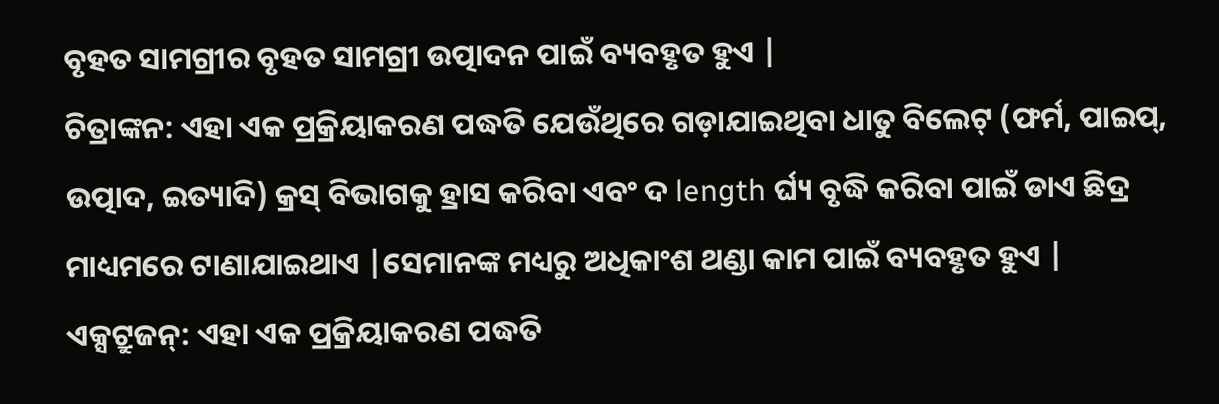ବୃହତ ସାମଗ୍ରୀର ବୃହତ ସାମଗ୍ରୀ ଉତ୍ପାଦନ ପାଇଁ ବ୍ୟବହୃତ ହୁଏ |
ଚିତ୍ରାଙ୍କନ: ଏହା ଏକ ପ୍ରକ୍ରିୟାକରଣ ପଦ୍ଧତି ଯେଉଁଥିରେ ଗଡ଼ାଯାଇଥିବା ଧାତୁ ବିଲେଟ୍ (ଫର୍ମ, ପାଇପ୍, ଉତ୍ପାଦ, ଇତ୍ୟାଦି) କ୍ରସ୍ ବିଭାଗକୁ ହ୍ରାସ କରିବା ଏବଂ ଦ length ର୍ଘ୍ୟ ବୃଦ୍ଧି କରିବା ପାଇଁ ଡାଏ ଛିଦ୍ର ମାଧ୍ୟମରେ ଟାଣାଯାଇଥାଏ |ସେମାନଙ୍କ ମଧ୍ୟରୁ ଅଧିକାଂଶ ଥଣ୍ଡା କାମ ପାଇଁ ବ୍ୟବହୃତ ହୁଏ |
ଏକ୍ସଟ୍ରୁଜନ୍: ଏହା ଏକ ପ୍ରକ୍ରିୟାକରଣ ପଦ୍ଧତି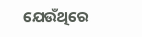ଯେଉଁଥିରେ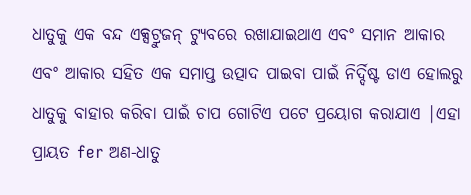ଧାତୁକୁ ଏକ ବନ୍ଦ ଏକ୍ସଟ୍ରୁଜନ୍ ଟ୍ୟୁବରେ ରଖାଯାଇଥାଏ ଏବଂ ସମାନ ଆକାର ଏବଂ ଆକାର ସହିତ ଏକ ସମାପ୍ତ ଉତ୍ପାଦ ପାଇବା ପାଇଁ ନିର୍ଦ୍ଦିଷ୍ଟ ଡାଏ ହୋଲରୁ ଧାତୁକୁ ବାହାର କରିବା ପାଇଁ ଚାପ ଗୋଟିଏ ପଟେ ପ୍ରୟୋଗ କରାଯାଏ |ଏହା ପ୍ରାୟତ fer ଅଣ-ଧାତୁ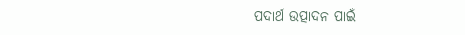ପଦାର୍ଥ ଉତ୍ପାଦନ ପାଇଁ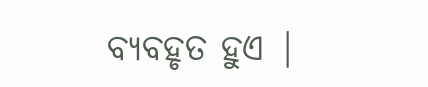ବ୍ୟବହୃତ ହୁଏ |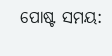ପୋଷ୍ଟ ସମୟ: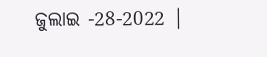ଜୁଲାଇ -28-2022 |